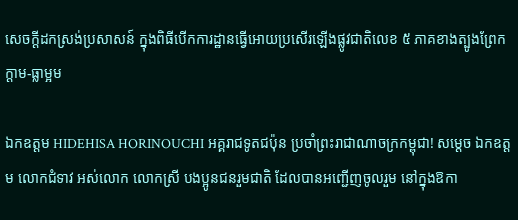សេចក្តីដកស្រង់ប្រសាសន៍ ក្នុងពិធីបើកការដ្ឋានធ្វើអោយប្រសើរឡើងផ្លូវជាតិលេខ ៥ ភាគខាងត្បូងព្រែកក្តាម-ធ្លាម្អម

ឯកឧត្តម HIDEHISA HORINOUCHI អគ្គរាជទូតជប៉ុន ប្រចាំព្រះរាជាណាចក្រកម្ពុជា! សម្តេច ឯកឧត្តម លោកជំទាវ អស់លោក លោកស្រី បងប្អូនជនរួមជាតិ ដែលបានអញ្ជើញចូលរួម នៅក្នុងឱកា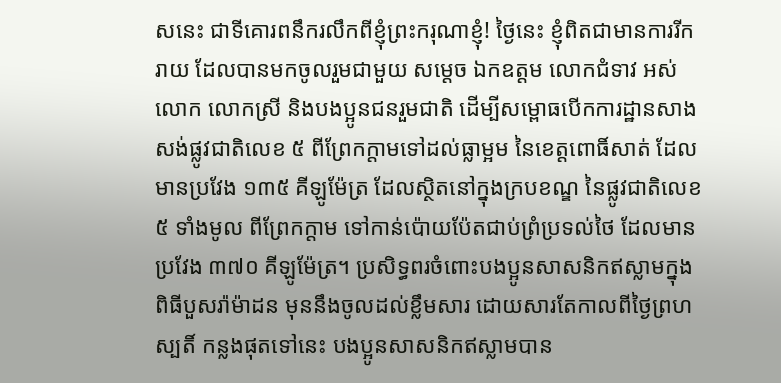សនេះ ជាទីគោរពនឹករលឹកពីខ្ញុំព្រះករុណាខ្ញុំ! ថ្ងៃនេះ ខ្ញុំពិតជាមានការរីករាយ ដែលបានមកចូលរួមជាមួយ សម្តេច ឯកឧត្តម លោកជំទាវ អស់លោក លោកស្រី និងបងប្អូនជនរួមជាតិ ដើម្បីសម្ពោធបើកការដ្ឋានសាងសង់ផ្លូវជាតិលេខ ៥ ពីព្រែកក្តាមទៅដល់ធ្លាម្អម នៃខេត្តពោធិ៍សាត់ ដែលមានប្រវែង ១៣៥ គីឡូម៉ែត្រ ដែលស្ថិតនៅក្នុងក្របខណ្ឌ នៃផ្លូវជាតិលេខ ៥ ទាំងមូល ពីព្រែកក្តាម ទៅកាន់ប៉ោយប៉ែតជាប់ព្រំប្រទល់ថៃ ដែលមានប្រវែង ៣៧០ គីឡូម៉ែត្រ។ ប្រសិទ្ធពរចំពោះបងប្អូនសាសនិកឥស្លាមក្នុងពិធីបួសរ៉ាម៉ាដន មុននឹងចូលដល់ខ្លឹមសារ ដោយសារតែកាលពីថ្ងៃព្រហស្បតិ៍ កន្លងផុតទៅនេះ បងប្អូនសាសនិកឥស្លាមបាន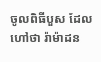ចូលពិធីបួស ដែលហៅថា រ៉ាម៉ាដន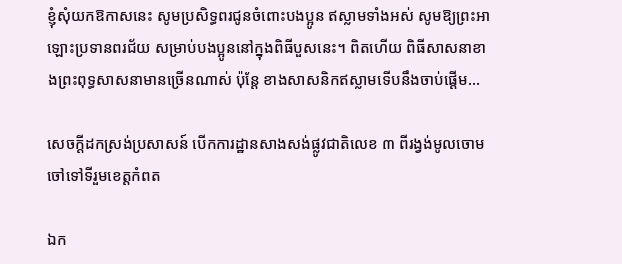ខ្ញុំសុំយកឱកាសនេះ សូមប្រសិទ្ធពរជូនចំពោះបងប្អូន ឥស្លាមទាំងអស់ សូមឱ្យព្រះអាឡោះប្រទានពរជ័យ សម្រាប់បងប្អូននៅក្នុងពិធីបួសនេះ។ ពិតហើយ ពិធីសាសនាខាងព្រះពុទ្ធសាសនាមានច្រើនណាស់ ប៉ុន្តែ ខាងសាសនិកឥស្លាមទើបនឹងចាប់ផ្តើម…

សេចក្តីដកស្រង់ប្រសាសន៍ បើកការដ្ឋានសាងសង់ផ្លូវជាតិលេខ ៣ ពីរង្វង់មូលចោមចៅទៅទីរួមខេត្តកំពត

ឯក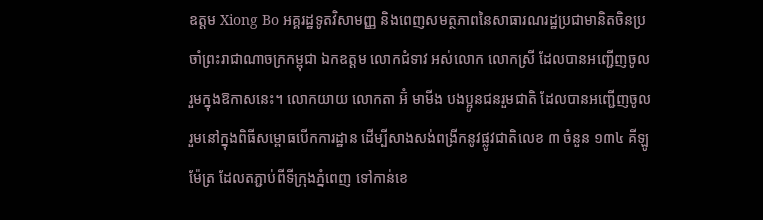ឧត្តម Xiong Bo អគ្គរដ្ឋទូតវិសាមញ្ញ និងពេញសមត្ថភាពនៃសាធារណរដ្ឋប្រជាមានិតចិនប្រចាំព្រះរាជាណាចក្រកម្ពុជា ឯកឧត្តម លោកជំទាវ អស់លោក លោកស្រី ដែលបានអញ្ជើញចូលរួមក្នុងឱកាសនេះ។ លោកយាយ លោកតា អ៊ំ មាមីង បងប្អូនជនរួមជាតិ ដែលបានអញ្ជើញចូលរួមនៅក្នុងពិធីសម្ពោធបើកការដ្ឋាន ដើម្បីសាងសង់ពង្រីកនូវផ្លូវជាតិលេខ ៣ ចំនួន ១៣៤ គីឡូម៉ែត្រ ដែលតភ្ជាប់ពីទីក្រុងភ្នំពេញ ទៅកាន់ខេ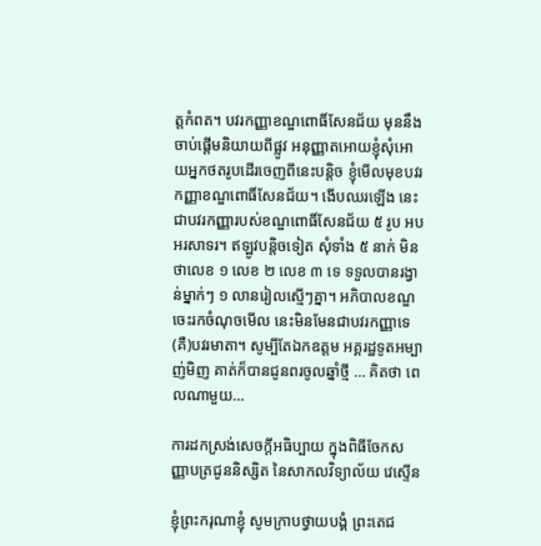ត្តកំពត។ បវរកញ្ញាខណ្ឌពោធិ៍សែនជ័យ មុននឹងចាប់ផ្ដើមនិយាយពីផ្លូវ អនុញ្ញាតអោយខ្ញុំសុំអោយអ្នកថតរូបដើរចេញពីនេះបន្ដិច ខ្ញុំមើលមុខបវរកញ្ញាខណ្ឌពោធិ៍សែនជ័យ។ ងើបឈរឡើង នេះជាបវរកញ្ញារបស់ខណ្ឌពោធិ៍សែនជ័យ ៥ រូប អបអរសាទរ។ ឥឡូវបន្ដិចទៀត សុំទាំង ៥ នាក់ មិនថាលេខ ១ លេខ ២ លេខ ៣ ទេ ទទួលបានរង្វាន់ម្នាក់ៗ ១ លានរៀលស្មើៗគ្នា។ អភិបាលខណ្ឌចេះរកចំណុចមើល នេះមិនមែនជាបវរកញ្ញាទេ (គឺ)បវរមាតា។ សូម្បីតែឯកឧត្តម អគ្គរដ្ឋទូតអម្បាញ់មិញ គាត់ក៏បានជូនពរចូលឆ្នាំថ្មី … គិតថា ពេលណាមួយ…

ការដកស្រង់សេចក្តីអធិប្បាយ ក្នុងពិធីចែកសញ្ញាបត្រជូននិស្សិត នៃសាកលវិទ្យាល័យ វេស្ទើន

ខ្ញុំព្រះករុណាខ្ញុំ សូមក្រាបថ្វាយបង្គំ ព្រះតេជ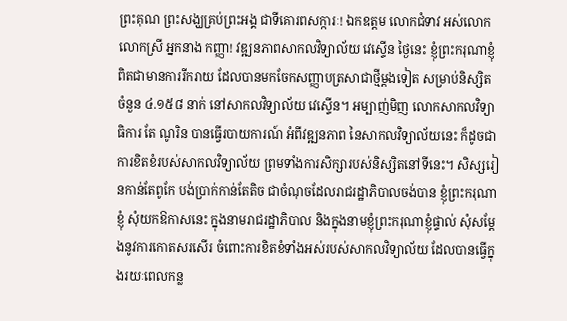ព្រះគុណ ព្រះសង្ឃគ្រប់ព្រះអង្គ ជាទីគោរពសក្ការៈ! ឯកឧត្តម លោកជំទាវ អស់លោក លោកស្រី អ្នកនាង កញ្ញា! វឌ្ឍនភាពសាកលវិទ្យាល័យ វេស្ទើន ថ្ងៃនេះ ខ្ញុំព្រះករុណាខ្ញុំ ពិតជាមានការរីករាយ ដែលបានមកចែកសញ្ញាបត្រសាជាថ្មីម្ដងទៀត សម្រាប់និស្សិត ចំនួន ៤.១៥៨ នាក់ នៅសាកលវិទ្យាល័យ វេស្ទើន។ អម្បាញ់មិញ លោកសាកលវិទ្យាធិការ តែ ណូរិន បានធ្វើរបាយការណ៍ អំពីវឌ្ឍនភាព នៃសាកលវិទ្យាល័យនេះ ក៏ដូចជា ការខិតខំរបស់សាកលវិទ្យាល័យ ព្រមទាំងការសិក្សារបស់និស្សិតនៅទីនេះ។ សិស្សរៀនកាន់តែពូកែ បង់ប្រាក់កាន់តែតិច ជាចំណុចដែលរាជរដ្ឋាភិបាលចង់បាន ខ្ញុំព្រះករុណាខ្ញុំ សុំយកឱកាសនេះ ក្នុងនាមរាជរដ្ឋាភិបាល និងក្នុងនាមខ្ញុំព្រះករុណាខ្ញុំផ្ទាល់ សុំសម្តែងនូវការកោតសរសើរ ចំពោះការខិតខំទាំងអស់របស់សាកលវិទ្យាល័យ ដែលបានធ្វើក្នុងរយៈពេលកន្ល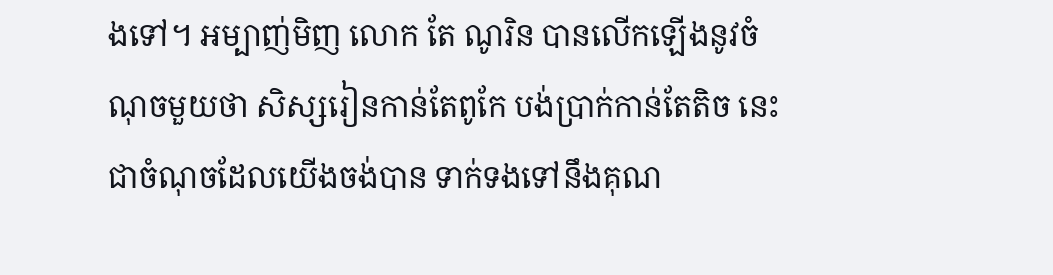ងទៅ។ អម្បាញ់មិញ លោក តែ ណូរិន បានលើកឡើងនូវចំណុចមួយថា សិស្សរៀនកាន់តែពូកែ បង់ប្រាក់កាន់តែតិច នេះជាចំណុចដែលយើងចង់បាន ទាក់ទងទៅនឹងគុណ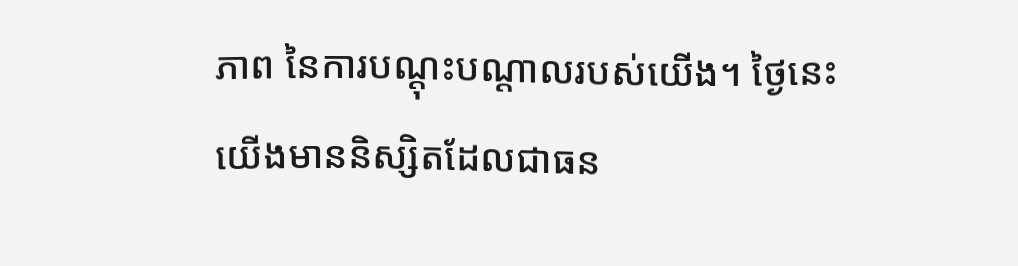ភាព នៃការបណ្ដុះបណ្ដាលរបស់យើង។ ថ្ងៃនេះ យើងមាននិស្សិតដែលជាធន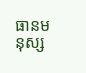ធានមនុស្ស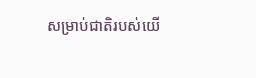សម្រាប់ជាតិរបស់យើ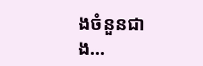ងចំនួនជាង…